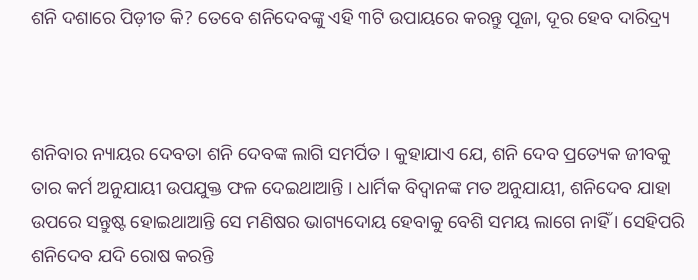ଶନି ଦଶାରେ ପିଡ଼ୀତ କି? ତେବେ ଶନିଦେବଙ୍କୁ ଏହି ୩ଟି ଉପାୟରେ କରନ୍ତୁ ପୂଜା, ଦୂର ହେବ ଦାରିଦ୍ର୍ୟ



ଶନିବାର ନ୍ୟାୟର ଦେବତା ଶନି ଦେବଙ୍କ ଲାଗି ସମର୍ପିତ । କୁହାଯାଏ ଯେ, ଶନି ଦେବ ପ୍ରତ୍ୟେକ ଜୀବକୁ ତାର କର୍ମ ଅନୁଯାୟୀ ଉପଯୁକ୍ତ ଫଳ ଦେଇଥାଆନ୍ତି । ଧାର୍ମିକ ବିଦ୍ଵାନଙ୍କ ମତ ଅନୁଯାୟୀ, ଶନିଦେବ ଯାହା ଉପରେ ସନ୍ତୁଷ୍ଟ ହୋଇଥାଆନ୍ତି ସେ ମଣିଷର ଭାଗ୍ୟଦୋୟ ହେବାକୁ ବେଶି ସମୟ ଲାଗେ ନାହିଁ । ସେହିପରି ଶନିଦେବ ଯଦି ରୋଷ କରନ୍ତି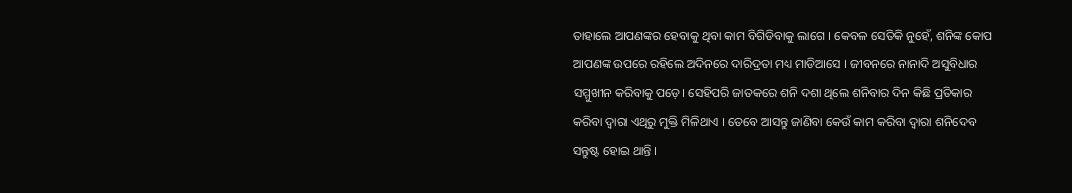ତାହାଲେ ଆପଣଙ୍କର ହେବାକୁ ଥିବା କାମ ବିଗିଡିବାକୁ ଲାଗେ । କେବଳ ସେତିକି ନୁହେଁ, ଶନିଙ୍କ କୋପ ଆପଣଙ୍କ ଉପରେ ରହିଲେ ଅଦିନରେ ଦାରିଦ୍ରତା ମଧ୍ୟ ମାଡିଆସେ । ଜୀବନରେ ନାନାଦି ଅସୁବିଧାର ସମ୍ମୁଖୀନ କରିବାକୁ ପଡ଼େ। ସେହିପରି ଜାତକରେ ଶନି ଦଶା ଥିଲେ ଶନିବାର ଦିନ କିଛି ପ୍ରତିକାର କରିବା ଦ୍ଵାରା ଏଥିରୁ ମୁକ୍ତି ମିଳିଥାଏ । ତେବେ ଆସନ୍ତୁ ଜାଣିବା କେଉଁ କାମ କରିବା ଦ୍ଵାରା ଶନିଦେବ ସନ୍ତୁଷ୍ଟ ହୋଇ ଥାନ୍ତି ।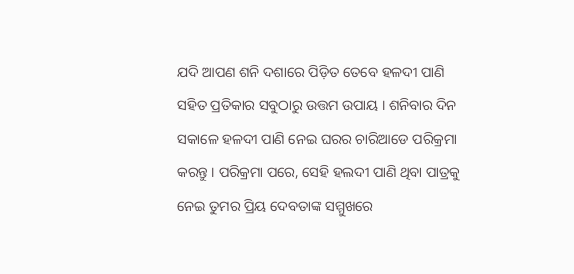ଯଦି ଆପଣ ଶନି ଦଶାରେ ପିଡ଼ିତ ତେବେ ହଳଦୀ ପାଣି ସହିତ ପ୍ରତିକାର ସବୁଠାରୁ ଉତ୍ତମ ଉପାୟ । ଶନିବାର ଦିନ ସକାଳେ ହଳଦୀ ପାଣି ନେଇ ଘରର ଚାରିଆଡେ ପରିକ୍ରମା କରନ୍ତୁ । ପରିକ୍ରମା ପରେ, ସେହି ହଲଦୀ ପାଣି ଥିବା ପାତ୍ରକୁ ନେଇ ତୁମର ପ୍ରିୟ ଦେବତାଙ୍କ ସମ୍ମୁଖରେ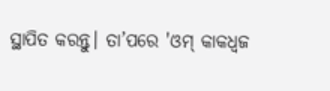ସ୍ଥାପିତ କରନ୍ତୁ। ତା’ପରେ 'ଓମ୍ କାକଧ୍ୱଜ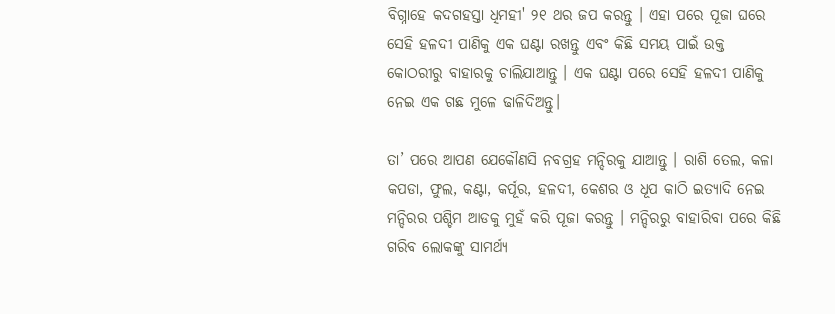ବିଗ୍ନାହେ କଦଗହସ୍ତା ଧିମହୀ' ୨୧ ଥର ଜପ କରନ୍ତୁ । ଏହା ପରେ ପୂଜା ଘରେ ସେହି ହଳଦୀ ପାଣିକୁ ଏକ ଘଣ୍ଟା ରଖନ୍ତୁ ଏବଂ କିଛି ସମୟ ପାଇଁ ଉକ୍ତ କୋଠରୀରୁ ବାହାରକୁ ଚାଲିଯାଆନ୍ତୁ । ଏକ ଘଣ୍ଟା ପରେ ସେହି ହଳଦୀ ପାଣିକୁ ନେଇ ଏକ ଗଛ ମୁଳେ ଢାଳିଦିଅନ୍ତୁ।

ତା’ ପରେ ଆପଣ ଯେକୌଣସି ନବଗ୍ରହ ମନ୍ଦିରକୁ ଯାଆନ୍ତୁ । ରାଶି ତେଲ, କଳା କପଡା, ଫୁଲ, କଣ୍ଟା, କର୍ପୂର, ହଳଦୀ, କେଶର ଓ ଧୂପ କାଠି ଇତ୍ୟାଦି ନେଇ ମନ୍ଦିରର ପଶ୍ଚିମ ଆଡକୁ ମୁହଁ କରି ପୂଜା କରନ୍ତୁ । ମନ୍ଦିରରୁ ବାହାରିବା ପରେ କିଛି ଗରିବ ଲୋକଙ୍କୁ ସାମର୍ଥ୍ୟ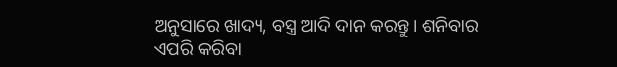ଅନୁସାରେ ଖାଦ୍ୟ, ବସ୍ତ୍ର ଆଦି ଦାନ କରନ୍ତୁ। ଶନିବାର ଏପରି କରିବା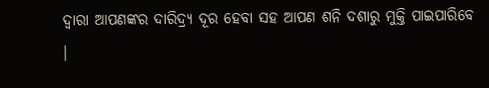ଦ୍ୱାରା ଆପଣଙ୍କର ଦାରିଦ୍ର୍ୟ ଦୂର ହେବା ସହ ଆପଣ ଶନି ଦଶାରୁ ମୁକ୍ତି ପାଇପାରିବେ ।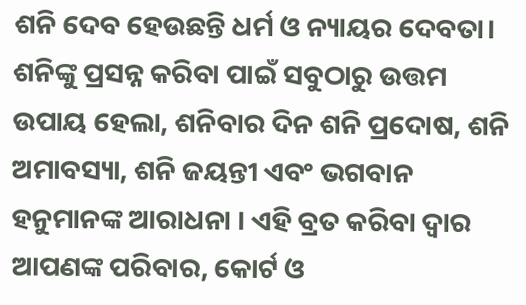ଶନି ଦେବ ହେଉଛନ୍ତି ଧର୍ମ ଓ ନ୍ୟାୟର ଦେବତା। ଶନିଙ୍କୁ ପ୍ରସନ୍ନ କରିବା ପାଇଁ ସବୁଠାରୁ ଉତ୍ତମ ଉପାୟ ହେଲା, ଶନିବାର ଦିନ ଶନି ପ୍ରଦୋଷ, ଶନି ଅମାବସ୍ୟା, ଶନି ଜୟନ୍ତୀ ଏବଂ ଭଗବାନ ହନୁମାନଙ୍କ ଆରାଧନା । ଏହି ବ୍ରତ କରିବା ଦ୍ଵାର ଆପଣଙ୍କ ପରିବାର, କୋର୍ଟ ଓ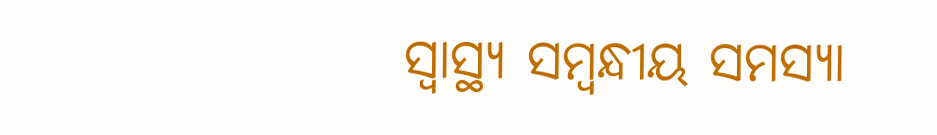ସ୍ୱାସ୍ଥ୍ୟ ସମ୍ବନ୍ଧୀୟ ସମସ୍ୟା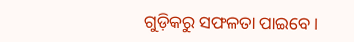ଗୁଡ଼ିକରୁ ସଫଳତା ପାଇବେ।